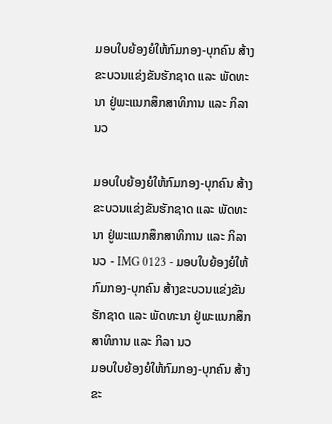ມອບໃບຍ້ອງຍໍໃຫ້ກົມກອງ-ບຸກຄົນ ສ້າງຂະບວນແຂ່ງຂັນຮັກຊາດ ແລະ ພັດທະນາ ຢູ່ພະແນກສຶກສາທິການ ແລະ ກິລາ ນວ

ມອບໃບຍ້ອງຍໍໃຫ້ກົມກອງ-ບຸກຄົນ ສ້າງຂະບວນແຂ່ງຂັນຮັກຊາດ ແລະ ພັດທະນາ ຢູ່ພະແນກສຶກສາທິການ ແລະ ກິລາ ນວ - IMG 0123 - ມອບໃບຍ້ອງຍໍໃຫ້ກົມກອງ-ບຸກຄົນ ສ້າງຂະບວນແຂ່ງຂັນຮັກຊາດ ແລະ ພັດທະນາ ຢູ່ພະແນກສຶກສາທິການ ແລະ ກິລາ ນວ
ມອບໃບຍ້ອງຍໍໃຫ້ກົມກອງ-ບຸກຄົນ ສ້າງຂະ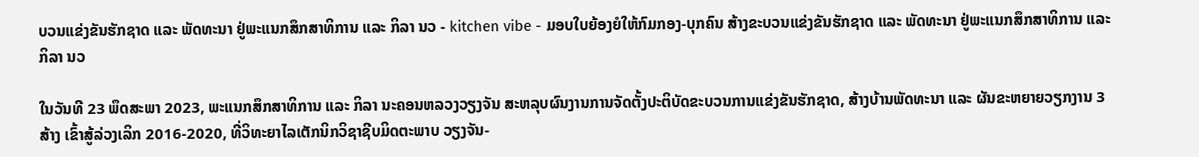ບວນແຂ່ງຂັນຮັກຊາດ ແລະ ພັດທະນາ ຢູ່ພະແນກສຶກສາທິການ ແລະ ກິລາ ນວ - kitchen vibe - ມອບໃບຍ້ອງຍໍໃຫ້ກົມກອງ-ບຸກຄົນ ສ້າງຂະບວນແຂ່ງຂັນຮັກຊາດ ແລະ ພັດທະນາ ຢູ່ພະແນກສຶກສາທິການ ແລະ ກິລາ ນວ

ໃນວັນທີ 23 ພຶດສະພາ 2023, ພະແນກສຶກສາທິການ ແລະ ກິລາ ນະຄອນຫລວງວຽງຈັນ ສະຫລຸບຜົນງານການຈັດຕັ້ງປະຕິບັດຂະບວນການແຂ່ງຂັນຮັກຊາດ, ສ້າງບ້ານພັດທະນາ ແລະ ຜັນຂະຫຍາຍວຽກງານ 3 ສ້າງ ເຂົ້າສູ້ລ່ວງເລິກ 2016-2020, ທີ່ວິທະຍາໄລເຕັກນິກວິຊາຊີບມິດຕະພາບ ວຽງຈັນ-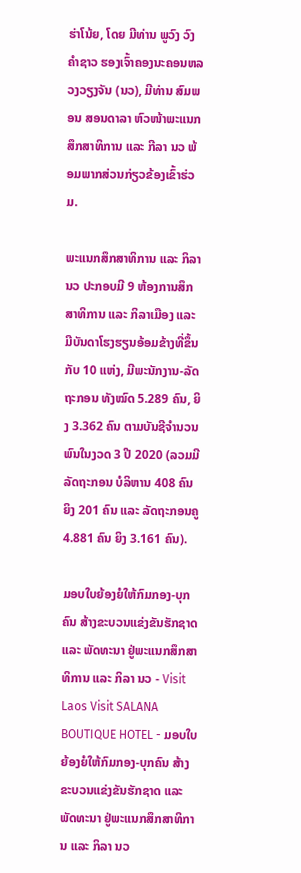ຮ່າໂນ້ຍ, ໂດຍ ມີທ່ານ ພູວົງ ວົງຄຳຊາວ ຮອງເຈົ້າຄອງນະຄອນຫລວງວຽງຈັນ (ນວ), ມີທ່ານ ສົມພອນ ສອນດາລາ ຫົວໜ້າພະແນກສຶກສາທິການ ແລະ ກີລາ ນວ ພ້ອມພາກສ່ວນກ່ຽວຂ້ອງເຂົ້າຮ່ວມ.

ພະແນກສຶກສາທິການ ແລະ ກິລາ ນວ ປະກອບມີ 9 ຫ້ອງການສຶກສາທິການ ແລະ ກິລາເມືອງ ແລະ ມີບັນດາໂຮງຮຽນອ້ອມຂ້າງທີ່ຂຶ້ນກັບ 10 ແຫ່ງ, ມີພະນັກງານ-ລັດຖະກອນ ທັງໝົດ 5.289 ຄົນ, ຍິງ 3.362 ຄົນ ຕາມບັນຊີຈໍານວນພົນໃນງວດ 3 ປີ 2020 (ລວມມີລັດຖະກອນ ບໍລິຫານ 408 ຄົນ ຍິງ 201 ຄົນ ແລະ ລັດຖະກອນຄູ 4.881 ຄົນ ຍິງ 3.161 ຄົນ).

ມອບໃບຍ້ອງຍໍໃຫ້ກົມກອງ-ບຸກຄົນ ສ້າງຂະບວນແຂ່ງຂັນຮັກຊາດ ແລະ ພັດທະນາ ຢູ່ພະແນກສຶກສາທິການ ແລະ ກິລາ ນວ - Visit Laos Visit SALANA BOUTIQUE HOTEL - ມອບໃບຍ້ອງຍໍໃຫ້ກົມກອງ-ບຸກຄົນ ສ້າງຂະບວນແຂ່ງຂັນຮັກຊາດ ແລະ ພັດທະນາ ຢູ່ພະແນກສຶກສາທິການ ແລະ ກິລາ ນວ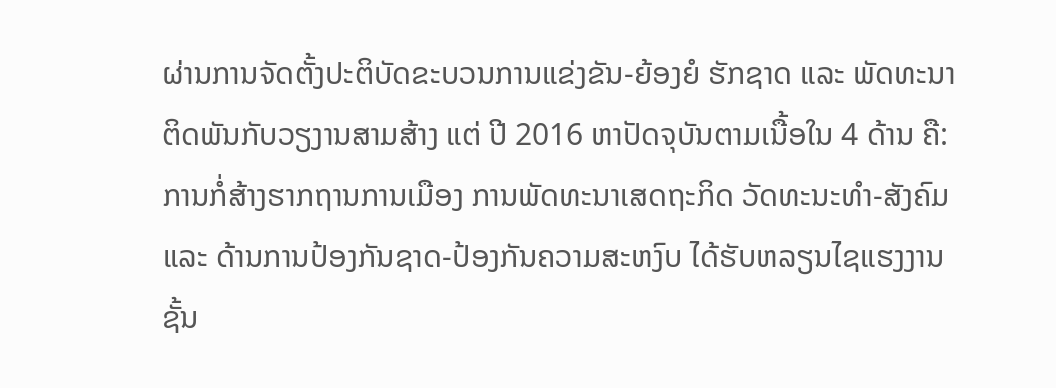ຜ່ານການຈັດຕັ້ງປະຕິບັດຂະບວນການແຂ່ງຂັນ-ຍ້ອງຍໍ ຮັກຊາດ ແລະ ພັດທະນາ ຕິດພັນກັບວຽງານສາມສ້າງ ແຕ່ ປີ 2016 ຫາປັດຈຸບັນຕາມເນື້ອໃນ 4 ດ້ານ ຄື: ການກໍ່ສ້າງຮາກຖານການເມືອງ ການພັດທະນາເສດຖະກິດ ວັດທະນະທໍາ-ສັງຄົມ ແລະ ດ້ານການປ້ອງກັນຊາດ-ປ້ອງກັນຄວາມສະຫງົບ ໄດ້ຮັບຫລຽນໄຊແຮງງານຊັ້ນ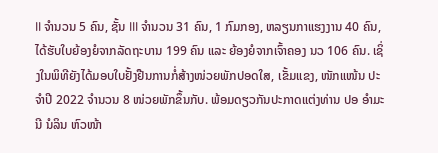II ຈໍານວນ 5 ຄົນ, ຊັ້ນ III ຈໍານວນ 31 ຄົນ, 1 ກົມກອງ, ຫລຽນກາແຮງງານ 40 ຄົນ, ໄດ້ຮັບໃບຍ້ອງຍໍຈາກລັດຖະບານ 199 ຄົນ ແລະ ຍ້ອງຍໍຈາກເຈົ້າຄອງ ນວ 106 ຄົນ. ເຊິ່ງໃນພິທີຍັງໄດ້ມອບໃບຢັ້ງຢືນການກໍ່ສ້າງໜ່ວຍພັກປອດໃສ, ເຂັ້ມແຂງ, ໜັກແໜ້ນ ປະຈໍາປີ 2022 ຈໍານວນ 8 ໜ່ວຍພັກຂຶ້ນກັບ. ພ້ອມດຽວກັນປະກາດແຕ່ງທ່ານ ປອ ອໍາມະນີ ນໍລິນ ຫົວໜ້າ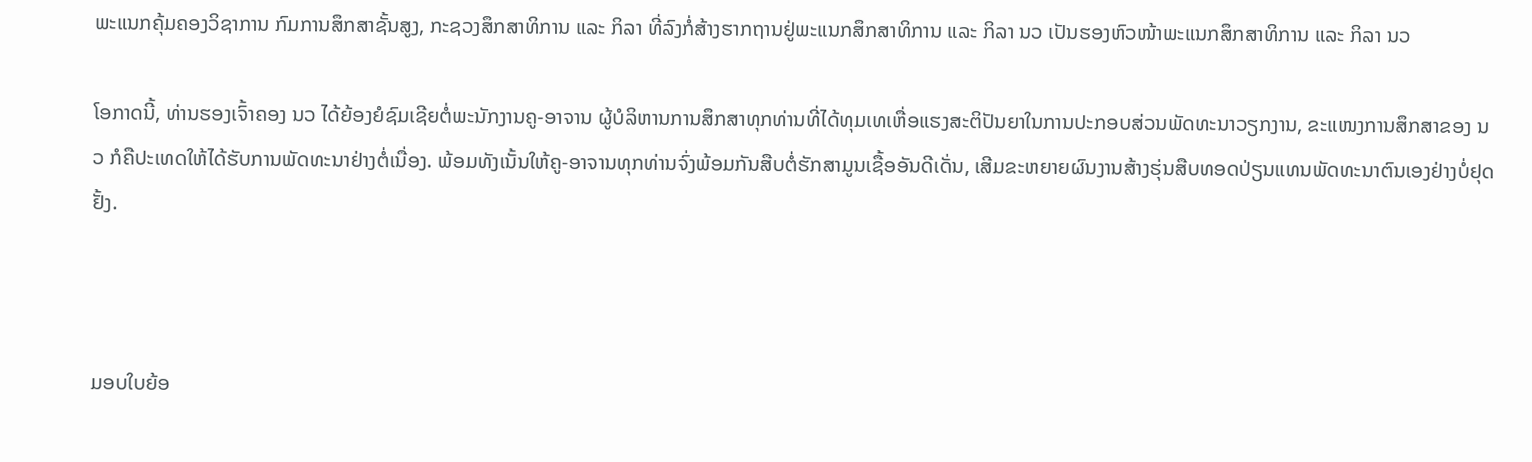ພະແນກຄຸ້ມຄອງວິຊາການ ກົມການສຶກສາຊັ້ນສູງ, ກະຊວງສຶກສາທິການ ແລະ ກິລາ ທີ່ລົງກໍ່ສ້າງຮາກຖານຢູ່ພະແນກສຶກສາທິການ ແລະ ກິລາ ນວ ເປັນຮອງຫົວໜ້າພະແນກສຶກສາທິການ ແລະ ກິລາ ນວ

ໂອກາດນີ້, ທ່ານຮອງເຈົ້າຄອງ ນວ ໄດ້ຍ້ອງຍໍຊົມເຊີຍຕໍ່ພະນັກງານຄູ-ອາຈານ ຜູ້ບໍລິຫານການສຶກສາທຸກທ່ານທີ່ໄດ້ທຸມເທເຫື່ອແຮງສະຕິປັນຍາໃນການປະກອບສ່ວນພັດທະນາວຽກງານ, ຂະແໜງການສຶກສາຂອງ ນວ ກໍຄືປະເທດໃຫ້ໄດ້ຮັບການພັດທະນາຢ່າງຕໍ່ເນື່ອງ. ພ້ອມທັງເນັ້ນໃຫ້ຄູ-ອາຈານທຸກທ່ານຈົ່ງພ້ອມກັນສືບຕໍ່ຮັກສາມູນເຊື້ອອັນດີເດັ່ນ, ເສີມຂະຫຍາຍຜົນງານສ້າງຮຸ່ນສືບທອດປ່ຽນແທນພັດທະນາຕົນເອງຢ່າງບໍ່ຢຸດຢັ້ງ.



ມອບໃບຍ້ອ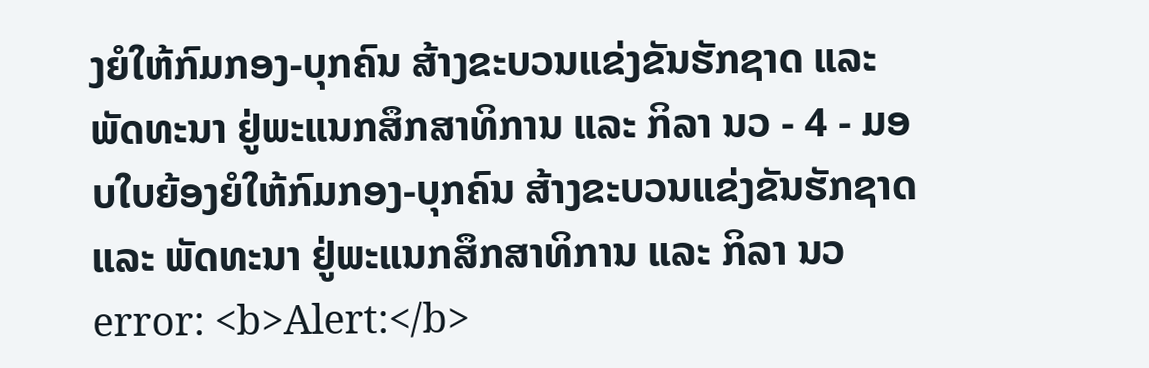ງຍໍໃຫ້ກົມກອງ-ບຸກຄົນ ສ້າງຂະບວນແຂ່ງຂັນຮັກຊາດ ແລະ ພັດທະນາ ຢູ່ພະແນກສຶກສາທິການ ແລະ ກິລາ ນວ - 4 - ມອບໃບຍ້ອງຍໍໃຫ້ກົມກອງ-ບຸກຄົນ ສ້າງຂະບວນແຂ່ງຂັນຮັກຊາດ ແລະ ພັດທະນາ ຢູ່ພະແນກສຶກສາທິການ ແລະ ກິລາ ນວ
error: <b>Alert:</b>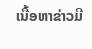ເນື້ອຫາຂ່າວມີ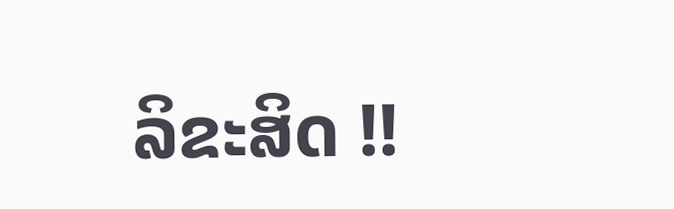ລິຂະສິດ !!